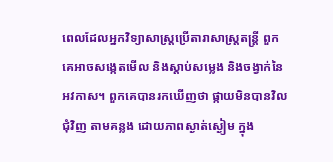ពេលដែលអ្នកវិទ្យាសាស្រ្តប្រើតារាសាស្ត្រតន្រ្តី ពួកគេអាចសង្កេតមើល និងស្តាប់សម្លេង និងចង្វាក់នៃអវកាស។ ពួកគេបានរកឃើញថា ផ្កាយមិនបានវិលជុំវិញ តាមគន្លង ដោយភាពស្ងាត់ស្ងៀម ក្នុង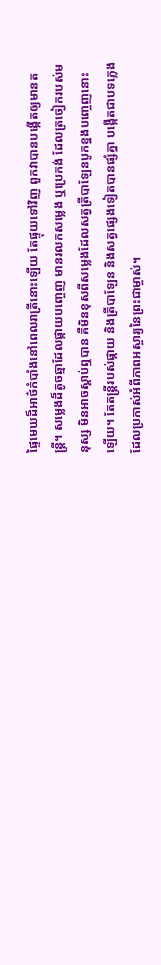ផ្ទៃមេឃដ៏អាថ៌កំបាំងនៅពេលរាត្រីនោះឡើយ តែផ្ទុយទៅវិញ ពួកវាបានបង្កើតឲ្យមានតន្រ្តី។ សម្លេងដ៏តូចឆ្មាដែលផ្កាយបញ្ចេញ មានរលកសម្លេង ឬប្រេកង់ ដែលត្រចៀករបស់មនុស្ស មិនអាចស្តាប់ឮបាន គឺមិនខុសពីសម្លេងដែលសត្វត្រីបាឡែនបូកខ្នងបញ្ចេញនោះឡើយ។ តែតន្រ្តីរបស់ផ្កាយ និងត្រីបាឡែន និងសត្វផ្សេងទៀតបានផ្សំគ្នា បង្កើតជាបទភ្លេង ដែលប្រកាស់អំពីភាពអស្ចារ្យនៃព្រះជាម្ចាស់។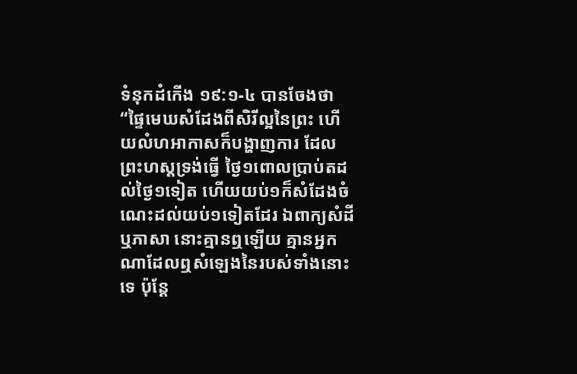ទំនុកដំកើង ១៩:១-៤ បានចែងថា “ផ្ទៃមេឃសំដែងពីសិរីល្អនៃព្រះ ហើយលំហអាកាសក៏បង្ហាញការ ដែលព្រះហស្តទ្រង់ធ្វើ ថ្ងៃ១ពោលប្រាប់តដល់ថ្ងៃ១ទៀត ហើយយប់១ក៏សំដែងចំណេះដល់យប់១ទៀតដែរ ឯពាក្យសំដី ឬភាសា នោះគ្មានឮឡើយ គ្មានអ្នកណាដែលឮសំឡេងនៃរបស់ទាំងនោះទេ ប៉ុន្តែ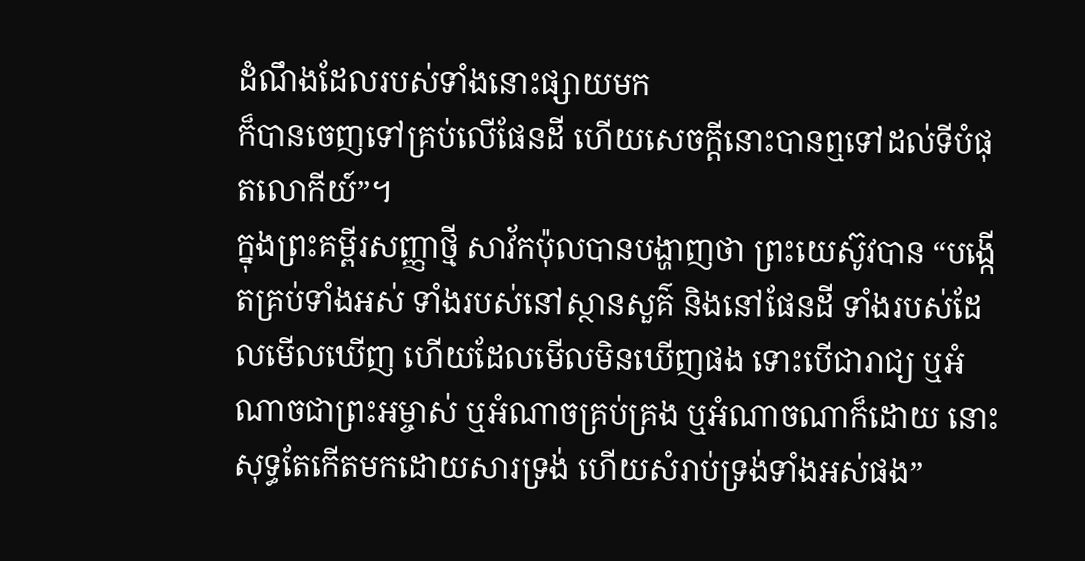ដំណឹងដែលរបស់ទាំងនោះផ្សាយមក
ក៏បានចេញទៅគ្រប់លើផែនដី ហើយសេចក្តីនោះបានឮទៅដល់ទីបំផុតលោកីយ៍”។
ក្នុងព្រះគម្ពីរសញ្ញាថ្មី សាវ័កប៉ុលបានបង្ហាញថា ព្រះយេស៊ូវបាន “បង្កើតគ្រប់ទាំងអស់ ទាំងរបស់នៅស្ថានសួគ៌ និងនៅផែនដី ទាំងរបស់ដែលមើលឃើញ ហើយដែលមើលមិនឃើញផង ទោះបើជារាជ្យ ឬអំណាចជាព្រះអម្ចាស់ ឬអំណាចគ្រប់គ្រង ឬអំណាចណាក៏ដោយ នោះសុទ្ធតែកើតមកដោយសារទ្រង់ ហើយសំរាប់ទ្រង់ទាំងអស់ផង”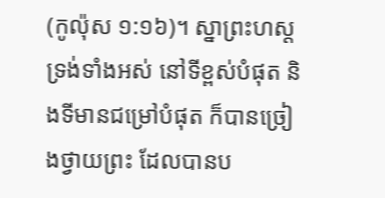(កូល៉ុស ១:១៦)។ ស្នាព្រះហស្តទ្រង់ទាំងអស់ នៅទីខ្ពស់បំផុត និងទីមានជម្រៅបំផុត ក៏បានច្រៀងថ្វាយព្រះ ដែលបានប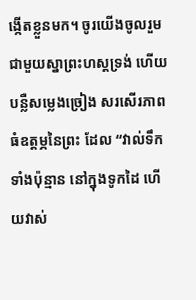ង្កើតខ្លួនមក។ ចូរយើងចូលរួមជាមួយស្នាព្រះហស្តទ្រង់ ហើយបន្លឺសម្លេងច្រៀង សរសើរភាពធំឧត្តម្ភនៃព្រះ ដែល “វាល់ទឹកទាំងប៉ុន្មាន នៅក្នុងទូកដៃ ហើយវាស់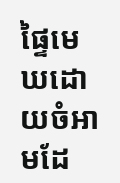ផ្ទៃមេឃដោយចំអាមដែ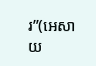រ”(អេសាយ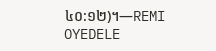៤០:១២)។—REMI OYEDELE